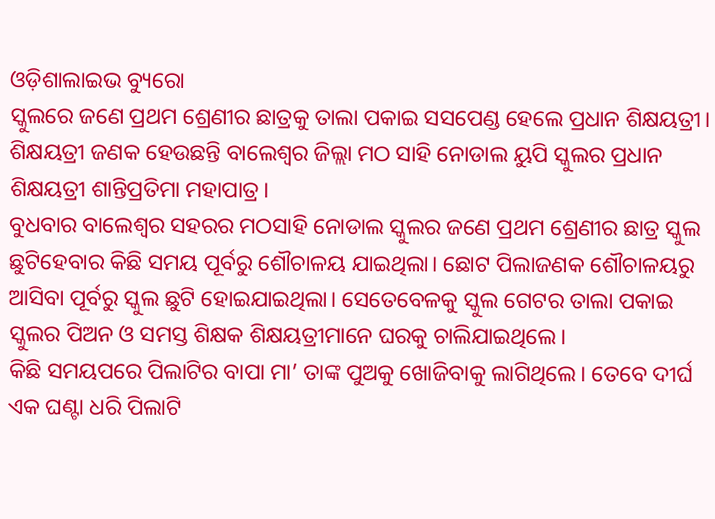ଓଡ଼ିଶାଲାଇଭ ବ୍ୟୁରୋ
ସ୍କୁଲରେ ଜଣେ ପ୍ରଥମ ଶ୍ରେଣୀର ଛାତ୍ରକୁ ତାଲା ପକାଇ ସସପେଣ୍ଡ ହେଲେ ପ୍ରଧାନ ଶିକ୍ଷୟତ୍ରୀ। ଶିକ୍ଷୟତ୍ରୀ ଜଣକ ହେଉଛନ୍ତି ବାଲେଶ୍ଵର ଜିଲ୍ଲା ମଠ ସାହି ନୋଡାଲ ୟୁପି ସ୍କୁଲର ପ୍ରଧାନ ଶିକ୍ଷୟତ୍ରୀ ଶାନ୍ତିପ୍ରତିମା ମହାପାତ୍ର।
ବୁଧବାର ବାଲେଶ୍ୱର ସହରର ମଠସାହି ନୋଡାଲ ସ୍କୁଲର ଜଣେ ପ୍ରଥମ ଶ୍ରେଣୀର ଛାତ୍ର ସ୍କୁଲ ଛୁଟିହେବାର କିଛି ସମୟ ପୂର୍ବରୁ ଶୌଚାଳୟ ଯାଇଥିଲା। ଛୋଟ ପିଲାଜଣକ ଶୌଚାଳୟରୁ ଆସିବା ପୂର୍ବରୁ ସ୍କୁଲ ଛୁଟି ହୋଇଯାଇଥିଲା। ସେତେବେଳକୁ ସ୍କୁଲ ଗେଟର ତାଲା ପକାଇ ସ୍କୁଲର ପିଅନ ଓ ସମସ୍ତ ଶିକ୍ଷକ ଶିକ୍ଷୟତ୍ରୀମାନେ ଘରକୁ ଚାଲିଯାଇଥିଲେ।
କିଛି ସମୟପରେ ପିଲାଟିର ବାପା ମା’ ତାଙ୍କ ପୁଅକୁ ଖୋଜିବାକୁ ଲାଗିଥିଲେ। ତେବେ ଦୀର୍ଘ ଏକ ଘଣ୍ଟା ଧରି ପିଲାଟି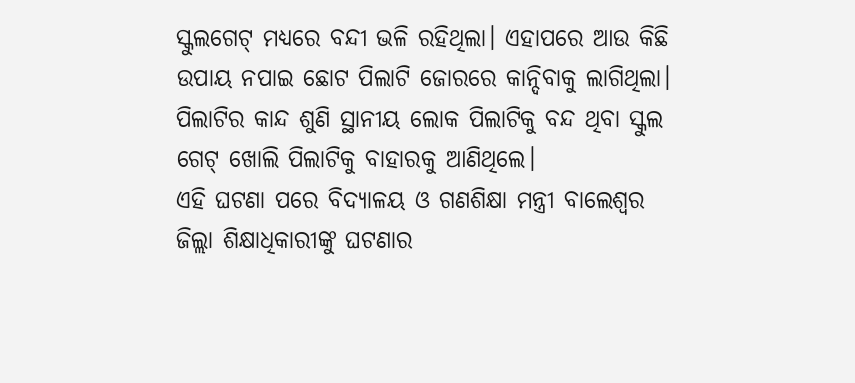ସ୍କୁଲଗେଟ୍ ମଧ୍ୟରେ ବନ୍ଦୀ ଭଳି ରହିଥିଲା। ଏହାପରେ ଆଉ କିଛି ଉପାୟ ନପାଇ ଛୋଟ ପିଲାଟି ଜୋରରେ କାନ୍ଦିବାକୁ ଲାଗିଥିଲା। ପିଲାଟିର କାନ୍ଦ ଶୁଣି ସ୍ଥାନୀୟ ଲୋକ ପିଲାଟିକୁ ବନ୍ଦ ଥିବା ସ୍କୁଲ ଗେଟ୍ ଖୋଲି ପିଲାଟିକୁ ବାହାରକୁ ଆଣିଥିଲେ।
ଏହି ଘଟଣା ପରେ ବିଦ୍ୟାଳୟ ଓ ଗଣଶିକ୍ଷା ମନ୍ତ୍ରୀ ବାଲେଶ୍ଵର ଜିଲ୍ଲା ଶିକ୍ଷାଧିକାରୀଙ୍କୁ ଘଟଣାର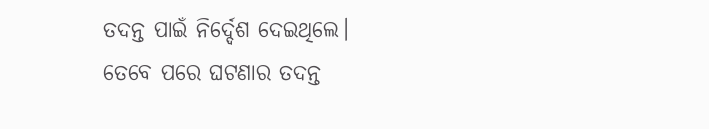ତଦନ୍ତ ପାଇଁ ନିର୍ଦ୍ଦେଶ ଦେଇଥିଲେ। ତେବେ ପରେ ଘଟଣାର ତଦନ୍ତ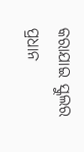କରାଯାଇ ସ୍କୁଲର ପ୍ରଧାନ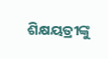ଶିକ୍ଷୟତ୍ରୀଙ୍କୁ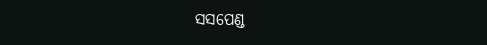ସସପେଣ୍ଡ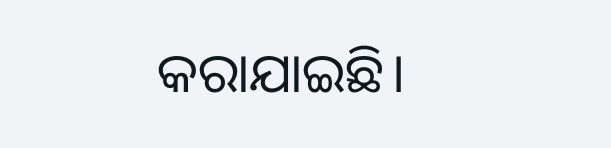କରାଯାଇଛି।